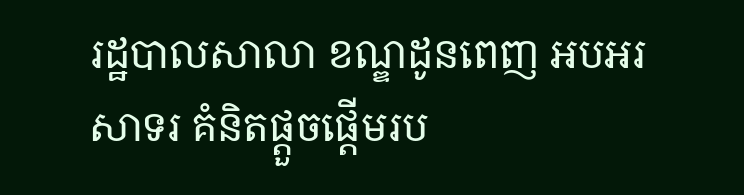រដ្ឋបាលសាលា ខណ្ឌដូនពេញ អបអរសាទរ គំនិតផ្ដួចផ្ដើមរប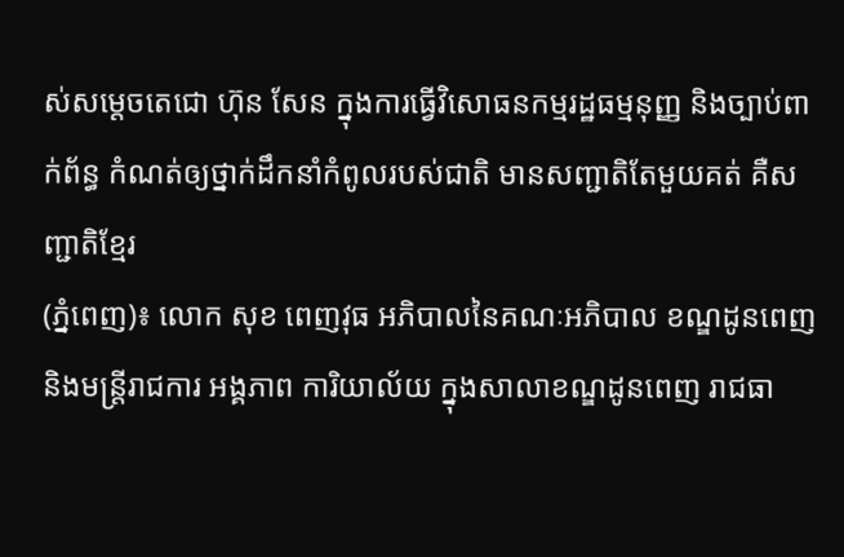ស់សម្ដេចតេជោ ហ៊ុន សែន ក្នុងការធ្វើវិសោធនកម្មរដ្ឋធម្មនុញ្ញ និងច្បាប់ពាក់ព័ន្ធ កំណត់ឲ្យថ្នាក់ដឹកនាំកំពូលរបស់ជាតិ មានសញ្ជាតិតែមួយគត់ គឺសញ្ជាតិខ្មែរ
(ភ្នំពេញ)៖ លោក សុខ ពេញវុធ អភិបាលនៃគណៈអភិបាល ខណ្ឌដូនពេញ
និងមន្ដ្រីរាជការ អង្គភាព ការិយាល័យ ក្នុងសាលាខណ្ឌដូនពេញ រាជធា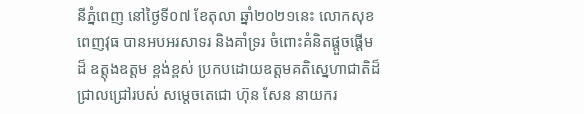នីភ្នំពេញ នៅថ្ងៃទី០៧ ខែតុលា ឆ្នាំ២០២១នេះ លោកសុខពេញវុធ បានអបអរសាទរ និងគាំទ្ររ ចំពោះគំនិតផ្តួចផ្តើមដ៏ ឧត្តុងឧត្តម ខ្ពង់ខ្ពស់ ប្រកបដោយឧត្តមគតិស្នេហាជាតិដ៏ជ្រាលជ្រៅរបស់ សម្តេចតេជោ ហ៊ុន សែន នាយករ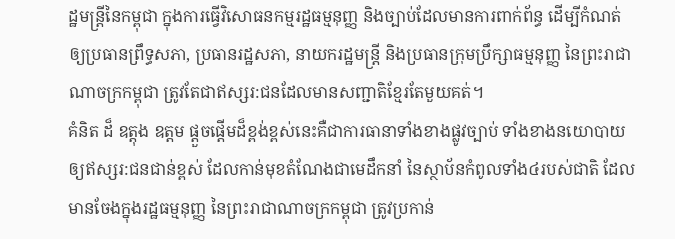ដ្ឋមន្ត្រីនៃកម្ពុជា ក្នុងការធ្វើវិសោធនកម្មរដ្ឋធម្មនុញ្ញ និងច្បាប់ដែលមានការពាក់ព័ន្ធ ដើម្បីកំណត់ឲ្យប្រធានព្រឹទ្ធសភា, ប្រធានរដ្ឋសភា, នាយករដ្ឋមន្ត្រី និងប្រធានក្រុមប្រឹក្សាធម្មនុញ្ញ នៃព្រះរាជាណាចក្រកម្ពុជា ត្រូវតែជាឥស្សរ:ជនដែលមានសញ្ជាតិខ្មែរតែមួយគត់។
គំនិត ដ៏ ឧត្តុង ឧត្តម ផ្ដួចផ្ដើមដ៏ខ្ពង់ខ្ពស់នេះគឺជាការធានាទាំងខាងផ្លូវច្បាប់ ទាំងខាងនយោបាយ ឲ្យឥស្សរ:ជនជាន់ខ្ពស់ ដែលកាន់មុខតំណែងជាមេដឹកនាំ នៃស្ថាប័នកំពូលទាំង៤របស់ជាតិ ដែលមានចែងក្នុងរដ្ឋធម្មនុញ្ញ នៃព្រះរាជាណាចក្រកម្ពុជា ត្រូវប្រកាន់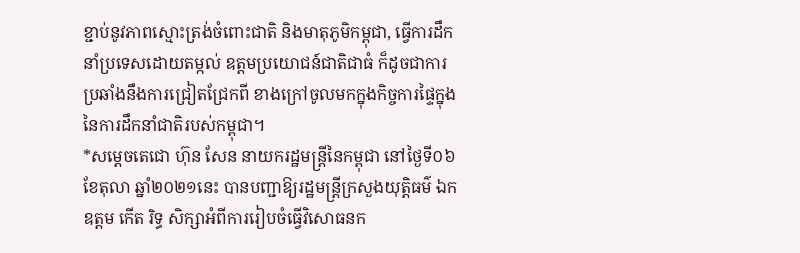ខ្ជាប់នូវភាពស្មោះត្រង់ចំពោះជាតិ និងមាតុភូមិកម្ពុជា, ធ្វើការដឹកនាំប្រទេសដោយតម្កល់ ឧត្តមប្រយោជន៍ជាតិជាធំ ក៏ដូចជាការប្រឆាំងនឹងការជ្រៀតជ្រែកពី ខាងក្រៅចូលមកក្នុងកិច្ចការផ្ទៃក្នុង នៃការដឹកនាំជាតិរបស់កម្ពុជា។
*សម្តេចតេជោ ហ៊ុន សែន នាយករដ្ឋមន្រ្តីនៃកម្ពុជា នៅថ្ងៃទី០៦ ខែតុលា ឆ្នាំ២០២១នេះ បានបញ្ជាឱ្យរដ្ឋមន្រ្តីក្រសួងយុត្តិធម៌ ឯកឧត្តម កើត រិទ្ធ សិក្សាអំពីការរៀបចំធ្វើវិសោធនក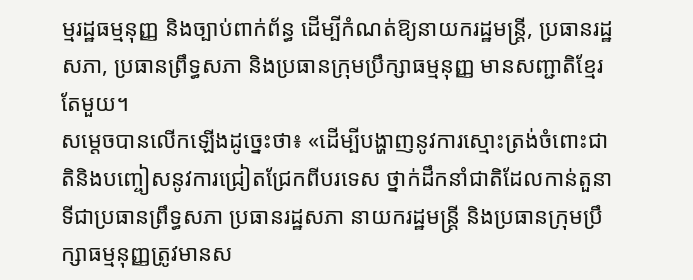ម្មរដ្ឋធម្មនុញ្ញ និងច្បាប់ពាក់ព័ន្ធ ដើម្បីកំណត់ឱ្យនាយករដ្ឋមន្រ្តី, ប្រធានរដ្ឋសភា, ប្រធានព្រឹទ្ធសភា និងប្រធានក្រុមប្រឹក្សាធម្មនុញ្ញ មានសញ្ជាតិខ្មែរតែមួយ។
សម្តេចបានលើកឡើងដូច្នេះថា៖ «ដើម្បីបង្ហាញនូវការស្មោះត្រង់ចំពោះជាតិនិងបញ្ចៀសនូវការជ្រៀតជ្រែកពីបរទេស ថ្នាក់ដឹកនាំជាតិដែលកាន់តួនាទីជាប្រធានព្រឹទ្ធសភា ប្រធានរដ្ឋសភា នាយករដ្ឋមន្ត្រី និងប្រធានក្រុមប្រឹក្សាធម្មនុញ្ញត្រូវមានស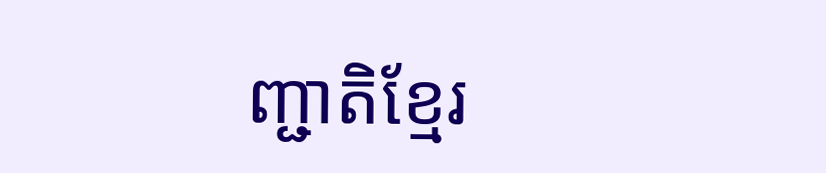ញ្ជាតិខ្មែរ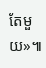តែមួយ»៕